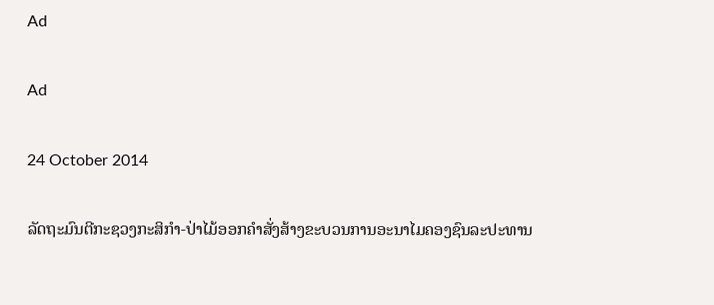Ad

Ad

24 October 2014

ລັດຖະມົນຕີກະຊວງກະສິກຳ-ປ່າໄມ້ອອກຄຳສັ່ງສ້າງຂະບວນການອະນາໄມຄອງຊົນລະປະທານ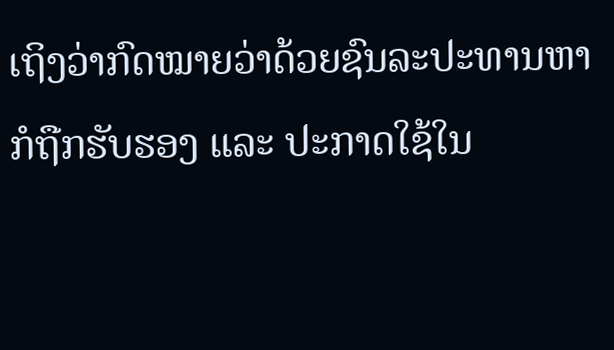ເຖິງວ່າກົດໝາຍວ່າດ້ວຍຊົນລະປະທານຫາກໍຖືກຮັບຮອງ ແລະ ປະກາດໃຊ້ໃນ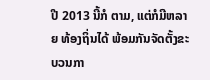ປີ 2013 ນີ້ກໍ ຕາມ, ແຕ່ກໍມີຫລາຍ ທ້ອງຖິ່ນໄດ້ ພ້ອມກັນຈັດຕັ້ງຂະບວນກາ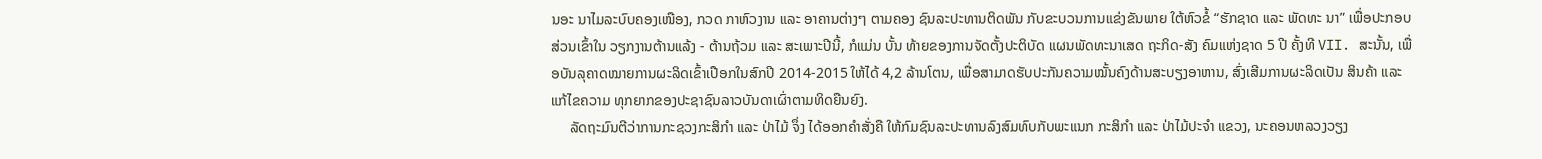ນອະ ນາໄມລະບົບຄອງເໜືອງ, ກວດ ກາຫົວງານ ແລະ ອາຄານຕ່າງໆ ຕາມຄອງ ຊົນລະປະທານຕິດພັນ ກັບຂະບວນການແຂ່ງຂັນພາຍ ໃຕ້ຫົວຂໍ້ “ຮັກຊາດ ແລະ ພັດທະ ນາ” ເພື່ອປະກອບສ່ວນເຂົ້າໃນ ວຽກງານຕ້ານແລ້ງ - ຕ້ານຖ້ວມ ແລະ ສະເພາະປີນີ້, ກໍແມ່ນ ບັ້ນ ທ້າຍຂອງການຈັດຕັ້ງປະຕິບັດ ແຜນພັດທະນາເສດ ຖະກິດ-ສັງ ຄົມແຫ່ງຊາດ 5 ປີ ຄັ້ງທີ VII. ສະນັ້ນ, ເພື່ອບັນລຸຄາດໝາຍການຜະລິດເຂົ້າເປືອກໃນສົກປີ 2014-2015 ໃຫ້ໄດ້ 4,2 ລ້ານໂຕນ, ເພື່ອສາມາດຮັບປະກັນຄວາມໝັ້ນຄົງດ້ານສະບຽງອາຫານ, ສົ່ງເສີມການຜະລິດເປັນ ສິນຄ້າ ແລະ ແກ້ໄຂຄວາມ ທຸກຍາກຂອງປະຊາຊົນລາວບັນດາເຜົ່າຕາມທິດຍືນຍົງ.
     ລັດຖະມົນຕີວ່າການກະຊວງກະສິກຳ ແລະ ປ່າໄມ້ ຈຶ່ງ ໄດ້ອອກຄຳສັ່ງຄື ໃຫ້ກົມຊົນລະປະທານລົງສົມທົບກັບພະແນກ ກະສິກຳ ແລະ ປ່າໄມ້ປະຈຳ ແຂວງ, ນະຄອນຫລວງວຽງ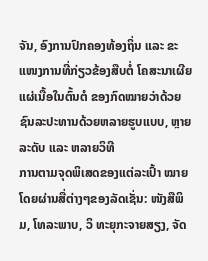ຈັນ, ອົງການປົກຄອງທ້ອງຖິ່ນ ແລະ ຂະແໜງການທີ່ກ່ຽວຂ້ອງສືບຕໍ່ ໂຄສະນາເຜີຍແຜ່ເນື້ອໃນຕົ້ນຕໍ ຂອງກົດໝາຍວ່າດ້ວຍຊົນລະປະທານດ້ວຍຫລາຍຮູບແບບ, ຫຼາຍລະດັບ ແລະ ຫລາຍວິທີ
ການຕາມຈຸດພິເສດຂອງແຕ່ລະເປົ້າ ໝາຍໂດຍຜ່ານສື່ຕ່າງໆຂອງລັດເຊັ່ນ: ໜັງສືພິມ, ໂທລະພາບ, ວິ ທະຍຸກະຈາຍສຽງ, ຈັດ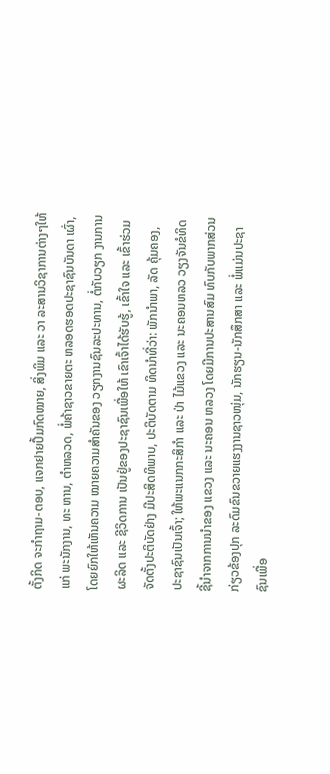ຕັ້ງກິດ ຈະກຳຖາມ-ຕອບ, ແຈກຢາຍປຶ້ມກົດໝາຍ, ສິ່ງພິມ ແລະ ວາ ລະສານວິຊາການຕ່າງໆໃຫ້ແກ່ ພະນັກງານ, ທະ ຫານ, ຕຳຫລວດ, ພໍ່ຄ້າຊາວຂາຍຕະ ຫລອດຮອດປະຊາຊົນບັນດາ ເຜົ່າ, ໂດຍຍົກໃຫ້ເຫັນຄວາມ ໝາຍຄວາມສຳຄັນຂອງ ວຽກງານຊົນລະປະທານ, ຕໍ່ກັບວຽກ ງານການຜະລິດ ແລະ ຊີວິດການ ເປັນຢູ່ຂອງປະຊາຊົນເພື່ອໃຫ້ ເຂົາເຈົ້າໄດ້ຮັບຮູ້, ເຂົ້າໃຈ ແລະ ເຂົ້າຮ່ວມຈັດຕັ້ງປະຕິບັດຢ່າງ ມີປະສິດທິພາບ, ປະຕິບັດຕາມ ທິດນຳທີ່ວ່າ: ພັກນຳພາ, ລັດ ຄຸ້ມຄອງ, ປະຊາຊົນເປັນເຈົ້າ; ໃຫ້ພະແນກກະສິກຳ ແລະ ປ່າ ໄມ້ແຂວງ ແລະ ນະຄອນຫລວ ວຽງຈັນຂໍທິດຊີ້ນຳຈາກການນຳຂອງ ແຂວງ ແລະ ນະຄອນ ຫລວງ ໂດຍມີການປະສານສົມ ທົບກັບພາກສ່ວນກ່ຽວຂ້ອງປຸກ ລະດົມຂົນຂວາຍແຮງງານຊາວໜຸ່ມ, ນັກຮຽນ-ນັກສຶກສາ ແລະ ພໍ່ແມ່ນປະຊາຊົນເພື່ອ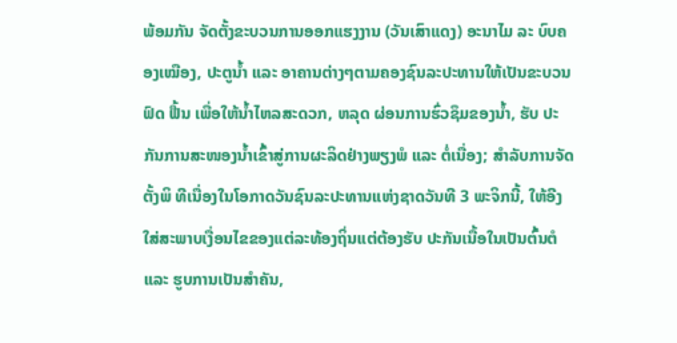ພ້ອມກັນ ຈັດຕັ້ງຂະບວນການອອກແຮງງານ (ວັນເສົາແດງ) ອະນາໄມ ລະ ບົບຄອງເໝືອງ, ປະຕູນ້ຳ ແລະ ອາຄານຕ່າງໆຕາມຄອງຊົນລະປະທານໃຫ້ເປັນຂະບວນຟົດ ຟື້ນ ເພື່ອໃຫ້ນ້ຳໄຫລສະດວກ, ຫລຸດ ຜ່ອນການຮົ່ວຊຶມຂອງນ້ຳ, ຮັບ ປະກັນການສະໜອງນ້ຳເຂົ້າສູ່ການຜະລິດຢ່າງພຽງພໍ ແລະ ຕໍ່ເນື່ອງ; ສຳລັບການຈັດຕັ້ງພິ ທີເນື່ອງໃນໂອກາດວັນຊົນລະປະທານແຫ່ງຊາດວັນທີ 3 ພະຈິກນີ້, ໃຫ້ອີງໃສ່ສະພາບເງື່ອນໄຂຂອງແຕ່ລະທ້ອງຖິ່ນແຕ່ຕ້ອງຮັບ ປະກັນເນື້ອໃນເປັນຕົ້ນຕໍ ແລະ ຮູບການເປັນສຳຄັນ,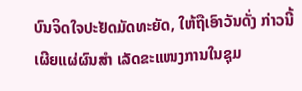ບົນຈິດໃຈປະຢັດມັດທະຍັດ, ໃຫ້ຖືເອົາວັນດັ່ງ ກ່າວນີ້ ເຜີຍແຜ່ຜົນສຳ ເລັດຂະແໜງການໃນຊຸມ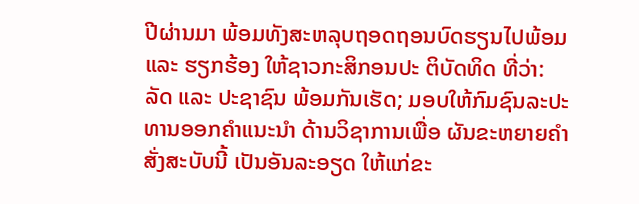ປີຜ່ານມາ ພ້ອມທັງສະຫລຸບຖອດຖອນບົດຮຽນໄປພ້ອມ ແລະ ຮຽກຮ້ອງ ໃຫ້ຊາວກະສິກອນປະ ຕິບັດທິດ ທີ່ວ່າ: ລັດ ແລະ ປະຊາຊົນ ພ້ອມກັນເຮັດ; ມອບໃຫ້ກົມຊົນລະປະທານອອກຄຳແນະນຳ ດ້ານວິຊາການເພື່ອ ຜັນຂະຫຍາຍຄຳສັ່ງສະບັບນີ້ ເປັນອັນລະອຽດ ໃຫ້ແກ່ຂະ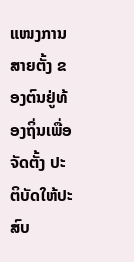ແໜງການສາຍຕັ້ງ ຂອງຕົນຢູ່ທ້ອງຖິ່ນເພື່ອຈັດຕັ້ງ ປະຕິບັດໃຫ້ປະສົບ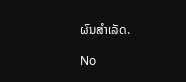ຜົນສຳເລັດ.

No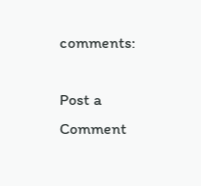comments:

Post a Comment